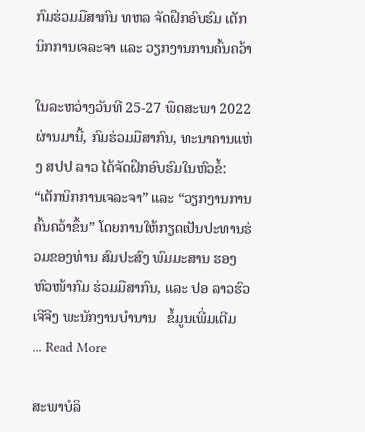ກົມຮ່ວມມືສາກົນ ທຫລ ຈັດຝຶກອົບຮົມ ເຕັກນິກການເຈລະຈາ ແລະ ວຽກງານການຄົ້ນຄວ້າ

ໃນລະຫວ່າງວັນທີ 25-27 ພຶດສະພາ 2022 ຜ່ານມານີ້, ກົມຮ່ວມມືສາກົນ, ທະນາຄານແຫ່ງ ສປປ ລາວ ໄດ້ຈັດຝຶກອົບຮົມໃນຫົວຂໍ້: “ເຕັກນິກການເຈລະຈາ” ແລະ “ວຽກງານການຄົ້ນຄວ້າຂຶ້ນ” ໂດຍການໃຫ້ກຽດເປັນປະທານຮ່ວມຂອງທ່ານ ສົມປະສົງ ພົມມະສານ ຮອງຫົວໜ້າກົມ ຮ່ວມມືສາກົນ, ແລະ ປອ ລາວຮົວ ເຈີຈີງ ພະນັກງານບຳນານ   ຂໍ້ມູນເພີ່ມເຕີມ   ... Read More

ສະພາບໍລິ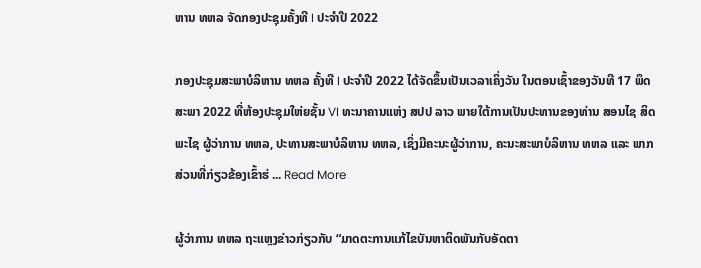ຫານ ທຫລ ຈັດກອງປະຊຸມຄັ້ງທີ I ປະຈໍາປີ 2022

ກອງປະຊຸມສະພາບໍລິຫານ ທຫລ ຄັ້ງທີ I ປະຈໍາປີ 2022 ໄດ້ຈັດຂຶ້ນເປັນເວລາເຄິ່ງວັນ ໃນຕອນເຊົ້າຂອງວັນທີ 17 ພຶດສະພາ 2022 ທີ່ຫ້ອງປະຊຸມໃຫ່ຍຊັ້ນ VI ທະນາຄານແຫ່ງ ສປປ ລາວ ພາຍໃຕ້ການເປັນປະທານຂອງທ່ານ ສອນໄຊ ສິດພະໄຊ ຜູ້ວ່າການ ທຫລ, ປະທານສະພາບໍລິຫານ ທຫລ, ເຊິ່ງມີຄະນະຜູ້ວ່າການ, ຄະນະສະພາບໍລິຫານ ທຫລ ແລະ ພາກສ່ວນທີ່ກ່ຽວຂ້ອງເຂົ້າຮ່ ... Read More

ຜູ້ວ່າການ ທຫລ ຖະແຫຼງຂ່າວກ່ຽວກັບ “ມາດຕະການແກ້ໄຂບັນຫາຕິດພັນກັບອັດຕາ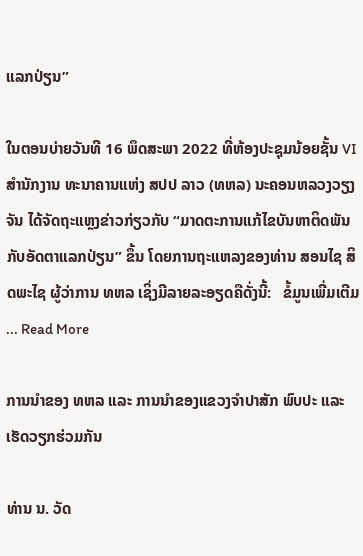ແລກປ່ຽນ”

ໃນຕອນບ່າຍວັນທີ 16 ພຶດສະພາ 2022 ທີ່ຫ້ອງປະຊຸມນ້ອຍຊັ້ນ VI ສຳນັກງານ ທະນາຄານແຫ່ງ ສປປ ລາວ (ທຫລ) ນະຄອນຫລວງວຽງຈັນ ໄດ້ຈັດຖະແຫຼງຂ່າວກ່ຽວກັບ “ມາດຕະການແກ້ໄຂບັນຫາຕິດພັນກັບອັດຕາແລກປ່ຽນ” ຂຶ້ນ ໂດຍການຖະແຫລງຂອງທ່ານ ສອນໄຊ ສິດພະໄຊ ຜູ້ວ່າການ ທຫລ ເຊິ່ງມີລາຍລະອຽດຄືດັ່ງນີ້:   ຂໍ້ມູນເພີ່ມເຕີມ ... Read More

ການນຳຂອງ ທຫລ ແລະ ການນຳຂອງແຂວງຈຳປາສັກ ພົບປະ ແລະ ເຮັດວຽກຮ່ວມກັນ

ທ່ານ ນ. ວັດ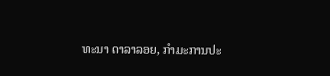ທະນາ ດາລາລອຍ, ກໍາມະການປະ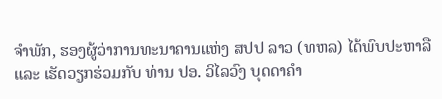ຈໍາພັກ, ຮອງຜູ້ວ່າການທະນາຄານແຫ່ງ ສປປ ລາວ (ທຫລ) ໄດ້ພົບປະຫາລື ແລະ ເຮັດວຽກຮ່ວມກັບ ທ່ານ ປອ. ວິໄລວົງ ບຸດດາຄຳ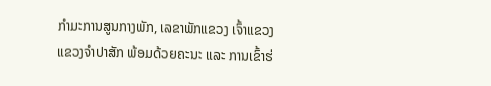ກຳມະການສູນກາງພັກ, ເລຂາພັກແຂວງ ເຈົ້າແຂວງແຂວງຈໍາປາສັກ ພ້ອມດ້ວຍຄະນະ ແລະ ການເຂົ້າຮ່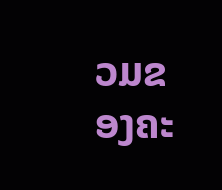ວມຂອງຄະ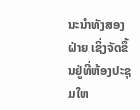ນະນຳທັງສອງຝ່າຍ ເຊິ່ງຈັດຂຶ້ນຢູ່ທີ່ຫ້ອງປະຊຸມໃຫ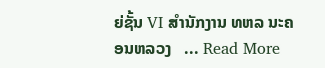ຍ່ຊັ້ນ VI ສຳນັກງານ ທຫລ ນະຄອນຫລວງ   ... Read More